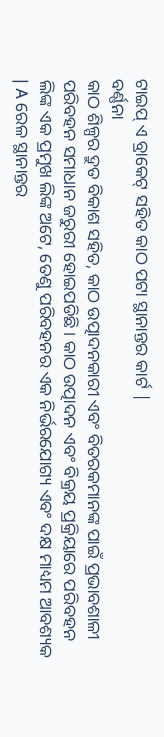ଟାଇପ୍ ଏ ବ୍ରାକେଟ୍ ସହିତ କାଠ ପଟା ସ୍ଥାନାନ୍ତର କାର୍ଟ |
ବର୍ଣ୍ଣନା
କାଠ ଶିଳ୍ପର ଦ୍ରୁତ ବିକାଶ ସହିତ, କାଠ ଉତ୍ପାଦନକାରୀ ଏବଂ ବିତରକମାନଙ୍କ ପାଇଁ ପ୍ରଭାବଶାଳୀ ପରିବହନ ସମାଧାନ ଜରୁରୀ ହୋଇପଡିଛି। କାଠ ଉତ୍ପାଦନ ଏବଂ ବିକ୍ରୟ ପ୍ରକ୍ରିୟାରେ ପରିବହନ ଲିଙ୍କ ଏକ ପ୍ରମୁଖ ଲିଙ୍କ ଅଟେ, ତେଣୁ ପରିବହନର ଏକ ନିର୍ଭରଯୋଗ୍ୟ ଏବଂ ଦକ୍ଷ ମାଧ୍ୟମ ଆବଶ୍ୟକ | A ରେଳ ସ୍ଥାନାନ୍ତର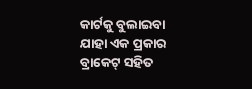କାର୍ଟକୁ ବୁଲାଇବା ଯାହା ଏକ ପ୍ରକାର ବ୍ରାକେଟ୍ ସହିତ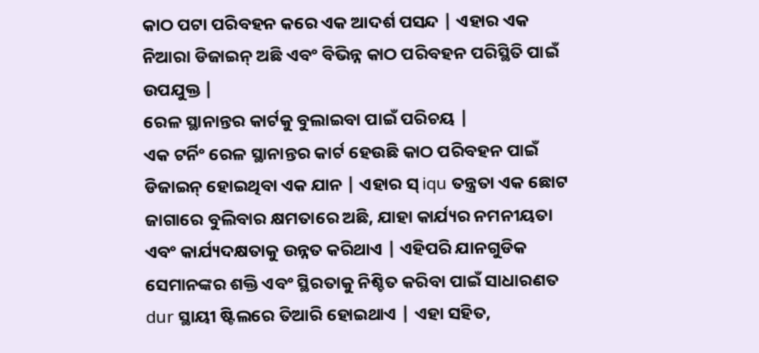କାଠ ପଟା ପରିବହନ କରେ ଏକ ଆଦର୍ଶ ପସନ୍ଦ | ଏହାର ଏକ ନିଆରା ଡିଜାଇନ୍ ଅଛି ଏବଂ ବିଭିନ୍ନ କାଠ ପରିବହନ ପରିସ୍ଥିତି ପାଇଁ ଉପଯୁକ୍ତ |
ରେଳ ସ୍ଥାନାନ୍ତର କାର୍ଟକୁ ବୁଲାଇବା ପାଇଁ ପରିଚୟ |
ଏକ ଟର୍ନିଂ ରେଳ ସ୍ଥାନାନ୍ତର କାର୍ଟ ହେଉଛି କାଠ ପରିବହନ ପାଇଁ ଡିଜାଇନ୍ ହୋଇଥିବା ଏକ ଯାନ | ଏହାର ସ୍ iqu ତନ୍ତ୍ରତା ଏକ ଛୋଟ ଜାଗାରେ ବୁଲିବାର କ୍ଷମତାରେ ଅଛି, ଯାହା କାର୍ଯ୍ୟର ନମନୀୟତା ଏବଂ କାର୍ଯ୍ୟଦକ୍ଷତାକୁ ଉନ୍ନତ କରିଥାଏ | ଏହିପରି ଯାନଗୁଡିକ ସେମାନଙ୍କର ଶକ୍ତି ଏବଂ ସ୍ଥିରତାକୁ ନିଶ୍ଚିତ କରିବା ପାଇଁ ସାଧାରଣତ dur ସ୍ଥାୟୀ ଷ୍ଟିଲରେ ତିଆରି ହୋଇଥାଏ | ଏହା ସହିତ,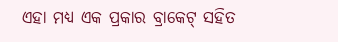ଏହା ମଧ୍ୟ ଏକ ପ୍ରକାର ବ୍ରାକେଟ୍ ସହିତ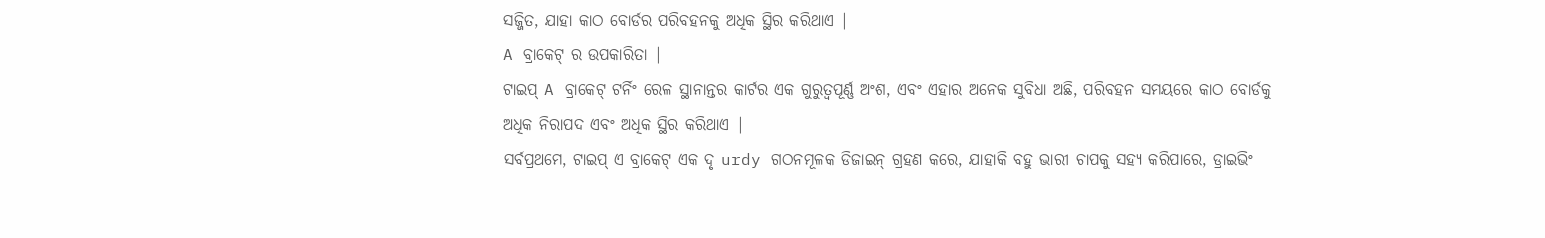ସଜ୍ଜିତ, ଯାହା କାଠ ବୋର୍ଡର ପରିବହନକୁ ଅଧିକ ସ୍ଥିର କରିଥାଏ |
A ବ୍ରାକେଟ୍ ର ଉପକାରିତା |
ଟାଇପ୍ A ବ୍ରାକେଟ୍ ଟର୍ନିଂ ରେଳ ସ୍ଥାନାନ୍ତର କାର୍ଟର ଏକ ଗୁରୁତ୍ୱପୂର୍ଣ୍ଣ ଅଂଶ, ଏବଂ ଏହାର ଅନେକ ସୁବିଧା ଅଛି, ପରିବହନ ସମୟରେ କାଠ ବୋର୍ଡକୁ ଅଧିକ ନିରାପଦ ଏବଂ ଅଧିକ ସ୍ଥିର କରିଥାଏ |
ସର୍ବପ୍ରଥମେ, ଟାଇପ୍ ଏ ବ୍ରାକେଟ୍ ଏକ ଦୃ urdy ଗଠନମୂଳକ ଡିଜାଇନ୍ ଗ୍ରହଣ କରେ, ଯାହାକି ବହୁ ଭାରୀ ଚାପକୁ ସହ୍ୟ କରିପାରେ, ଡ୍ରାଇଭିଂ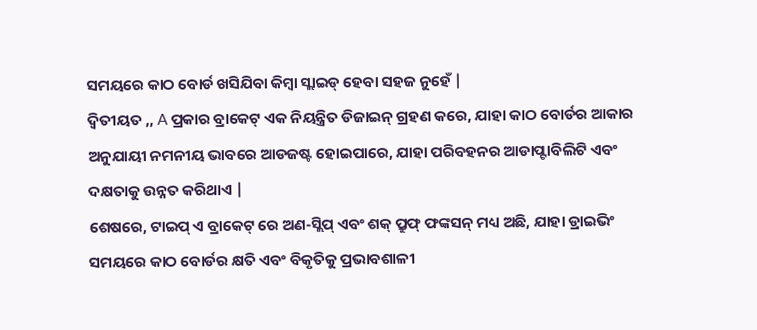ସମୟରେ କାଠ ବୋର୍ଡ ଖସିଯିବା କିମ୍ବା ସ୍ଲାଇଡ୍ ହେବା ସହଜ ନୁହେଁ |
ଦ୍ୱିତୀୟତ ,, A ପ୍ରକାର ବ୍ରାକେଟ୍ ଏକ ନିୟନ୍ତ୍ରିତ ଡିଜାଇନ୍ ଗ୍ରହଣ କରେ, ଯାହା କାଠ ବୋର୍ଡର ଆକାର ଅନୁଯାୟୀ ନମନୀୟ ଭାବରେ ଆଡଜଷ୍ଟ ହୋଇପାରେ, ଯାହା ପରିବହନର ଆଡାପ୍ଟାବିଲିଟି ଏବଂ ଦକ୍ଷତାକୁ ଉନ୍ନତ କରିଥାଏ |
ଶେଷରେ, ଟାଇପ୍ ଏ ବ୍ରାକେଟ୍ ରେ ଅଣ-ସ୍ଲିପ୍ ଏବଂ ଶକ୍ ପ୍ରୁଫ୍ ଫଙ୍କସନ୍ ମଧ୍ୟ ଅଛି, ଯାହା ଡ୍ରାଇଭିଂ ସମୟରେ କାଠ ବୋର୍ଡର କ୍ଷତି ଏବଂ ବିକୃତିକୁ ପ୍ରଭାବଶାଳୀ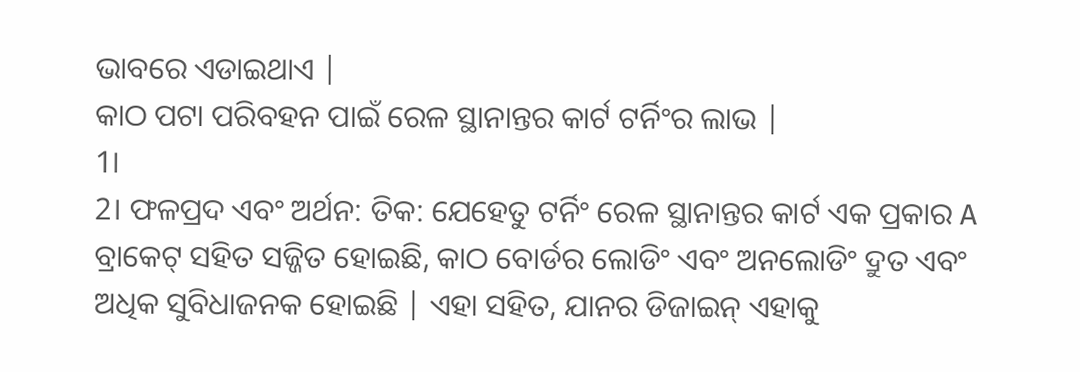ଭାବରେ ଏଡାଇଥାଏ |
କାଠ ପଟା ପରିବହନ ପାଇଁ ରେଳ ସ୍ଥାନାନ୍ତର କାର୍ଟ ଟର୍ନିଂର ଲାଭ |
1।
2। ଫଳପ୍ରଦ ଏବଂ ଅର୍ଥନ: ତିକ: ଯେହେତୁ ଟର୍ନିଂ ରେଳ ସ୍ଥାନାନ୍ତର କାର୍ଟ ଏକ ପ୍ରକାର A ବ୍ରାକେଟ୍ ସହିତ ସଜ୍ଜିତ ହୋଇଛି, କାଠ ବୋର୍ଡର ଲୋଡିଂ ଏବଂ ଅନଲୋଡିଂ ଦ୍ରୁତ ଏବଂ ଅଧିକ ସୁବିଧାଜନକ ହୋଇଛି | ଏହା ସହିତ, ଯାନର ଡିଜାଇନ୍ ଏହାକୁ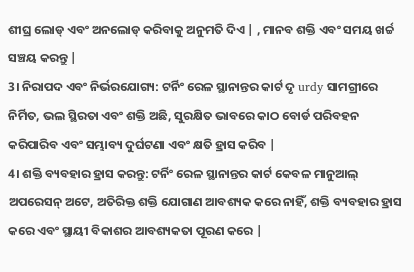ଶୀଘ୍ର ଲୋଡ୍ ଏବଂ ଅନଲୋଡ୍ କରିବାକୁ ଅନୁମତି ଦିଏ | , ମାନବ ଶକ୍ତି ଏବଂ ସମୟ ଖର୍ଚ୍ଚ ସଞ୍ଚୟ କରନ୍ତୁ |
3। ନିରାପଦ ଏବଂ ନିର୍ଭରଯୋଗ୍ୟ: ଟର୍ନିଂ ରେଳ ସ୍ଥାନାନ୍ତର କାର୍ଟ ଦୃ urdy ସାମଗ୍ରୀରେ ନିର୍ମିତ, ଭଲ ସ୍ଥିରତା ଏବଂ ଶକ୍ତି ଅଛି, ସୁରକ୍ଷିତ ଭାବରେ କାଠ ବୋର୍ଡ ପରିବହନ କରିପାରିବ ଏବଂ ସମ୍ଭାବ୍ୟ ଦୁର୍ଘଟଣା ଏବଂ କ୍ଷତି ହ୍ରାସ କରିବ |
4। ଶକ୍ତି ବ୍ୟବହାର ହ୍ରାସ କରନ୍ତୁ: ଟର୍ନିଂ ରେଳ ସ୍ଥାନାନ୍ତର କାର୍ଟ କେବଳ ମାନୁଆଲ୍ ଅପରେସନ୍ ଅଟେ, ଅତିରିକ୍ତ ଶକ୍ତି ଯୋଗାଣ ଆବଶ୍ୟକ କରେ ନାହିଁ, ଶକ୍ତି ବ୍ୟବହାର ହ୍ରାସ କରେ ଏବଂ ସ୍ଥାୟୀ ବିକାଶର ଆବଶ୍ୟକତା ପୂରଣ କରେ |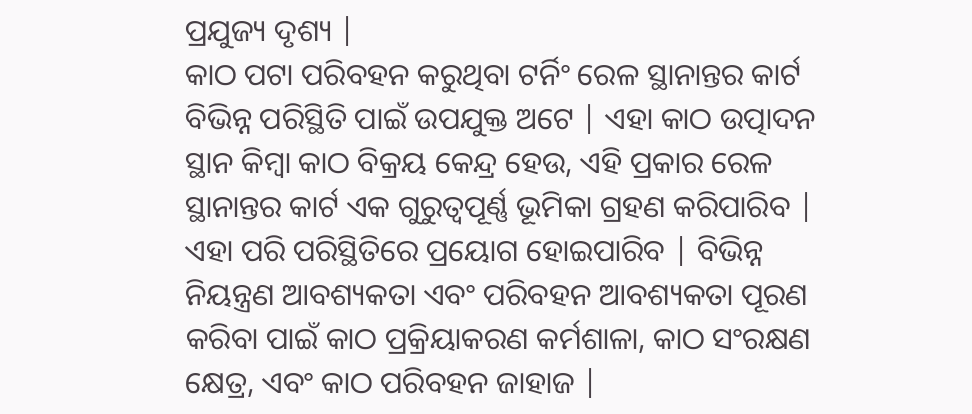ପ୍ରଯୁଜ୍ୟ ଦୃଶ୍ୟ |
କାଠ ପଟା ପରିବହନ କରୁଥିବା ଟର୍ନିଂ ରେଳ ସ୍ଥାନାନ୍ତର କାର୍ଟ ବିଭିନ୍ନ ପରିସ୍ଥିତି ପାଇଁ ଉପଯୁକ୍ତ ଅଟେ | ଏହା କାଠ ଉତ୍ପାଦନ ସ୍ଥାନ କିମ୍ବା କାଠ ବିକ୍ରୟ କେନ୍ଦ୍ର ହେଉ, ଏହି ପ୍ରକାର ରେଳ ସ୍ଥାନାନ୍ତର କାର୍ଟ ଏକ ଗୁରୁତ୍ୱପୂର୍ଣ୍ଣ ଭୂମିକା ଗ୍ରହଣ କରିପାରିବ | ଏହା ପରି ପରିସ୍ଥିତିରେ ପ୍ରୟୋଗ ହୋଇପାରିବ | ବିଭିନ୍ନ ନିୟନ୍ତ୍ରଣ ଆବଶ୍ୟକତା ଏବଂ ପରିବହନ ଆବଶ୍ୟକତା ପୂରଣ କରିବା ପାଇଁ କାଠ ପ୍ରକ୍ରିୟାକରଣ କର୍ମଶାଳା, କାଠ ସଂରକ୍ଷଣ କ୍ଷେତ୍ର, ଏବଂ କାଠ ପରିବହନ ଜାହାଜ |